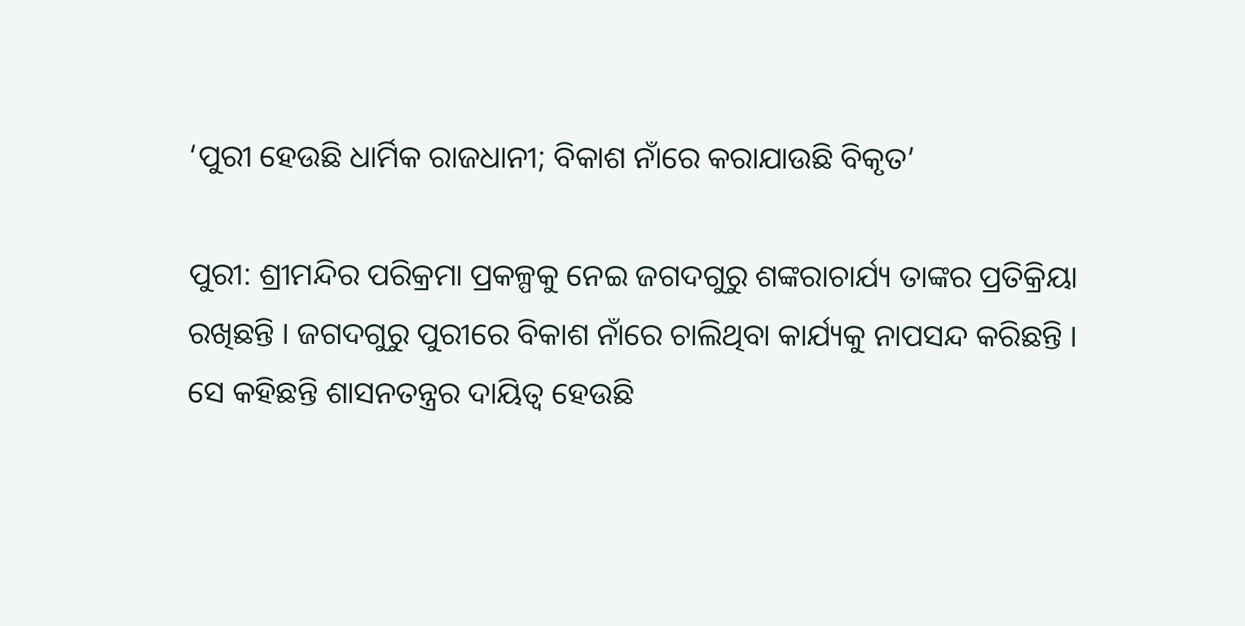‘ପୁରୀ ହେଉଛି ଧାର୍ମିକ ରାଜଧାନୀ; ବିକାଶ ନାଁରେ କରାଯାଉଛି ବିକୃତ’

ପୁରୀ: ଶ୍ରୀମନ୍ଦିର ପରିକ୍ରମା ପ୍ରକଳ୍ପକୁ ନେଇ ଜଗଦଗୁରୁ ଶଙ୍କରାଚାର୍ଯ୍ୟ ତାଙ୍କର ପ୍ରତିକ୍ରିୟା ରଖିଛନ୍ତି । ଜଗଦଗୁରୁ ପୁରୀରେ ବିକାଶ ନାଁରେ ଚାଲିଥିବା କାର୍ଯ୍ୟକୁ ନାପସନ୍ଦ କରିଛନ୍ତି । ସେ କହିଛନ୍ତି ଶାସନତନ୍ତ୍ରର ଦାୟିତ୍ୱ ହେଉଛି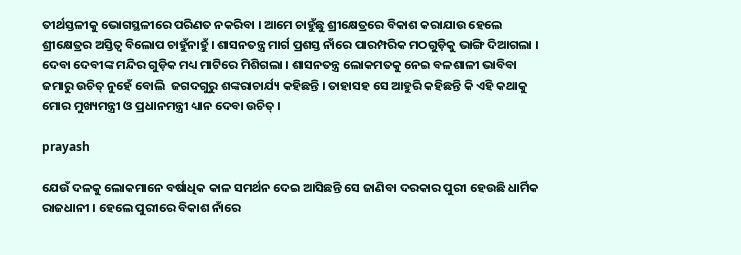ତୀର୍ଥସ୍ତଳୀକୁ ଭୋଗସ୍ଥଳୀରେ ପରିଣତ ନକରିବା । ଆମେ ଚାହୁଁଛୁ ଶ୍ରୀକ୍ଷେତ୍ରରେ ବିକାଶ କରାଯାଉ ହେଲେ ଶ୍ରୀକ୍ଷେତ୍ରର ଅସ୍ତିତ୍ୱ ବିଲୋପ ଚାହୁଁନାହୁଁ । ଶାସନତନ୍ତ୍ର ମାର୍ଗ ପ୍ରଶସ୍ତ ନାଁରେ ପାରମ୍ପରିକ ମଠଗୁଡ଼ିକୁ ଭାଙ୍ଗି ଦିଆଗଲା । ଦେବା ଦେବୀଙ୍କ ମନ୍ଦିର ଗୁଡ଼ିକ ମଧ୍ୟ ମାଟିରେ ମିଶିଗଲା । ଶାସନତନ୍ତ୍ର ଲୋକମତକୁ ନେଇ ବଳଶାଳୀ ଭାବିବା ଜମାରୁ ଉଚିତ୍‌ ନୁହେଁ ବୋଲି  ଜଗଦଗୁରୁ ଶଙ୍କରାଚାର୍ଯ୍ୟ କହିଛନ୍ତି । ତାହାସହ ସେ ଆହୁରି କହିଛନ୍ତି କି ଏହି କଥାକୁ ମୋର ମୁଖ୍ୟମନ୍ତ୍ରୀ ଓ ପ୍ରଧାନମନ୍ତ୍ରୀ ଧ୍ୟାନ ଦେବା ଉଚିତ୍‌ ।

prayash

ଯେଉଁ ଦଳକୁ ଲୋକମାନେ ବର୍ଷାଧିକ କାଳ ସମର୍ଥନ ଦେଇ ଆସିଛନ୍ତି ସେ ଜାଣିବା ଦରକାର ପୁରୀ ହେଉଛି ଧାର୍ମିକ ରାଜଧାନୀ । ହେଲେ ପୁରୀରେ ବିକାଶ ନାଁରେ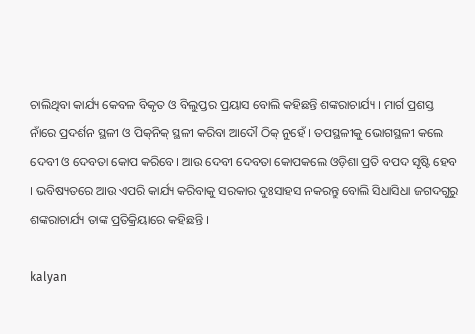ଚାଲିଥିବା କାର୍ଯ୍ୟ କେବଳ ବିକୃତ ଓ ବିଲୁପ୍ତର ପ୍ରୟାସ ବୋଲି କହିଛନ୍ତି ଶଙ୍କରାଚାର୍ଯ୍ୟ । ମାର୍ଗ ପ୍ରଶସ୍ତ ନାଁରେ ପ୍ରଦର୍ଶନ ସ୍ଥଳୀ ଓ ପିକ୍‌ନିକ୍‌ ସ୍ଥଳୀ କରିବା ଆଦୌ ଠିକ୍‌ ନୁ‌ହେଁ । ତପସ୍ଥଳୀକୁ ଭୋଗସ୍ଥଳୀ କଲେ ଦେବୀ ଓ ଦେବତା କୋପ କରିବେ। ଆଉ ଦେବୀ ଦେବତା କୋପକଲେ ଓଡ଼ିଶା ପ୍ରତି ବପଦ ସୃଷ୍ଟି ହେବ । ଭବିଷ୍ୟତରେ ଆଉ ଏପରି କାର୍ଯ୍ୟ କରିବାକୁ ସରକାର ଦୁଃସାହସ ନକରନ୍ତୁ ବୋଲି ସିଧାସିଧା ଜଗଦଗୁରୁ ଶଙ୍କରାଚାର୍ଯ୍ୟ ତାଙ୍କ ପ୍ରତିକ୍ରିୟାରେ କହିଛନ୍ତି ।

kalyan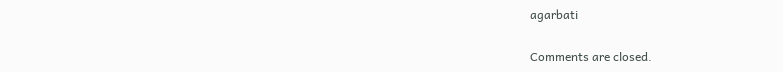agarbati

Comments are closed.